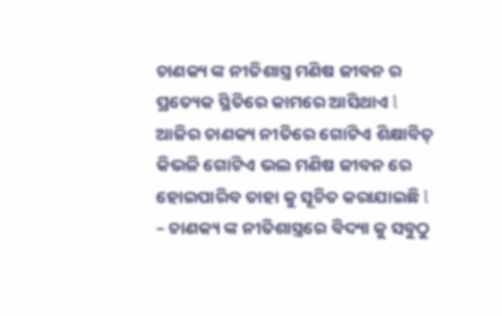ଚାଣକ୍ୟ ଙ୍କ ନୀତିଶାସ୍ତ୍ର ମଣିଷ ଜୀବନ ର ପ୍ରତ୍ୟେକ ସ୍ଥିତିରେ କାମରେ ଆସିଥାଏ l ଆଜିର ଚାଣକ୍ୟ ନୀତିରେ ଗୋଟିଏ ଶିକ୍ଷାବିତ୍ କିଭଳି ଗୋଟିଏ ଭଲ ମଣିଷ ଜୀବନ ରେ ହୋଇପାରିବ ତାହା କୁ ସୂଚିତ କରାଯାଇଛି l
– ଚାଣକ୍ୟ ଙ୍କ ନୀତିଶାସ୍ତ୍ରରେ ବିଦ୍ୟା କୁ ସବୁଠୁ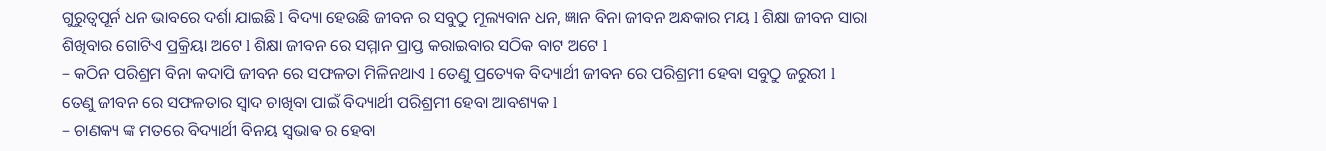ଗୁରୁତ୍ୱପୂର୍ନ ଧନ ଭାବରେ ଦର୍ଶା ଯାଇଛି l ବିଦ୍ୟା ହେଉଛି ଜୀବନ ର ସବୁଠୁ ମୂଲ୍ୟବାନ ଧନ, ଜ୍ଞାନ ବିନା ଜୀବନ ଅନ୍ଧକାର ମୟ l ଶିକ୍ଷା ଜୀବନ ସାରା ଶିଖିବାର ଗୋଟିଏ ପ୍ରକ୍ରିୟା ଅଟେ l ଶିକ୍ଷା ଜୀବନ ରେ ସମ୍ମାନ ପ୍ରାପ୍ତ କରାଇବାର ସଠିକ ବାଟ ଅଟେ l
– କଠିନ ପରିଶ୍ରମ ବିନା କଦାପି ଜୀବନ ରେ ସଫଳତା ମିଳିନଥାଏ l ତେଣୁ ପ୍ରତ୍ୟେକ ବିଦ୍ୟାର୍ଥୀ ଜୀବନ ରେ ପରିଶ୍ରମୀ ହେବା ସବୁଠୁ ଜରୁରୀ l ତେଣୁ ଜୀବନ ରେ ସଫଳତାର ସ୍ୱାଦ ଚାଖିବା ପାଇଁ ବିଦ୍ୟାର୍ଥୀ ପରିଶ୍ରମୀ ହେବା ଆବଶ୍ୟକ l
– ଚାଣକ୍ୟ ଙ୍କ ମତରେ ବିଦ୍ୟାର୍ଥୀ ବିନୟ ସ୍ଵଭାଵ ର ହେବା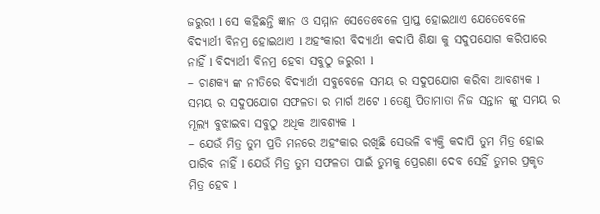ଜରୁରୀ l ସେ କହିଛନ୍ତି ଜ୍ଞାନ ଓ ସମ୍ମାନ ସେତେବେଳେ ପ୍ରାପ୍ତ ହୋଇଥାଏ ଯେତେବେଳେ ବିଦ୍ୟାର୍ଥୀ ବିନମ୍ର ହୋଇଥାଏ l ଅହଂକାରୀ ବିଦ୍ୟାର୍ଥୀ କଦାପି ଶିକ୍ଷା କୁ ସଦୁପଯୋଗ କରିପାରେ ନାହିଁ l ବିଦ୍ୟାର୍ଥୀ ବିନମ୍ର ହେବା ସବୁଠୁ ଜରୁରୀ l
– ଚାଣକ୍ୟ ଙ୍କ ନୀତିରେ ବିଦ୍ୟାର୍ଥୀ ସବୁବେଳେ ସମୟ ର ସଦୁପଯୋଗ କରିବା ଆବଶ୍ୟକ l ସମୟ ର ସଦୁପଯୋଗ ସଫଳତା ର ମାର୍ଗ ଅଟେ l ତେଣୁ ପିତାମାତା ନିଜ ସନ୍ତାନ ଙ୍କୁ ସମୟ ର ମୂଲ୍ୟ ବୁଝାଇବା ସବୁଠୁ ଅଧିକ ଆବଶ୍ୟକ l
– ଯେଉଁ ମିତ୍ର ତୁମ ପ୍ରତି ମନରେ ଅହଂକାର ରଖିଛି ସେଭଳି ବ୍ୟକ୍ତି କଦାପି ତୁମ ମିତ୍ର ହୋଇ ପାରିବ ନାହିଁ l ଯେଉଁ ମିତ୍ର ତୁମ ସଫଳତା ପାଇଁ ତୁମକୁ ପ୍ରେରଣା ଦେବ ସେହିଁ ତୁମର ପ୍ରକୃତ ମିତ୍ର ହେବ l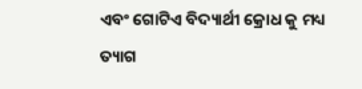ଏବଂ ଗୋଟିଏ ବିଦ୍ୟାର୍ଥୀ କ୍ରୋଧ କୁ ମଧ୍ୟ ତ୍ୟାଗ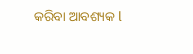କରିବା ଆବଶ୍ୟକ l